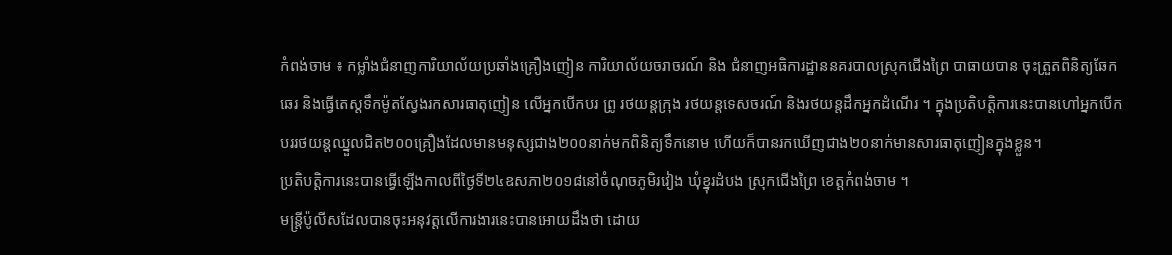កំពង់ចាម ៖ កម្លាំងជំនាញការិយាល័យប្រឆាំងគ្រឿងញៀន ការិយាល័យចរាចរណ៍ និង ជំនាញអធិការដ្ឋាននគរបាលស្រុកជើងព្រៃ បាធាយបាន ចុះត្រួតពិនិត្យឆែកឆេរ និងធ្វើតេស្តទឹកម៉ូតស្វែងរកសារធាតុញៀន លើអ្នកបើកបរ ព្រូ រថយន្តក្រុង រថយន្តទេសចរណ៍ និងរថយន្តដឹកអ្នកដំណើរ ។ ក្នុងប្រតិបត្តិការនេះបានហៅអ្នកបើកបររថយន្តឈ្នួលជិត២០០គ្រឿងដែលមានមនុស្សជាង២០០នាក់មកពិនិត្យទឹកនោម ហើយក៏បានរកឃើញជាង២០នាក់មានសារធាតុញៀនក្នុងខ្លួន។
ប្រតិបត្តិការនេះបានធ្វើឡើងកាលពីថ្ងៃទី២៤ឧសភា២០១៨នៅចំណុចភូមិរវៀង ឃុំខ្នុរដំបង ស្រុកជើងព្រៃ ខេត្តកំពង់ចាម ។
មន្ត្រីប៉ូលីសដែលបានចុះអនុវត្តលើការងារនេះបានអោយដឹងថា ដោយ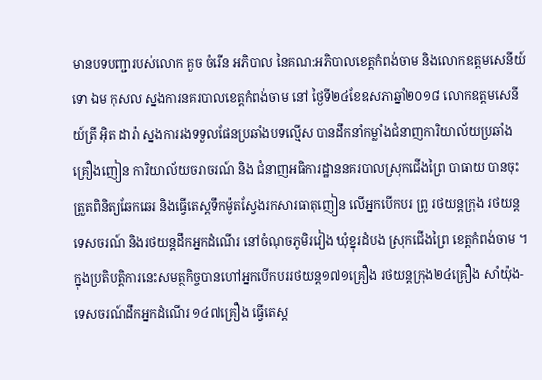មានបទបញ្ជារបស់លោក គួច ចំរើន អភិបាល នៃគណ:អភិបាលខេត្តកំពង់ចាម និងលោកឧត្តមសេនីយ៍ទោ ឯម កុសល ស្នងការនគរបាលខេត្តកំពង់ចាម នៅ ថ្ងៃទី២៤ខែឧសភាឆ្នាំ២០១៨ លោកឧត្តមសេនីយ៍ត្រី អ៊ិត ដារ៉ា ស្នងការរងទទួលផែនប្រឆាំងបទល្មើស បានដឹកនាំកម្លាំងជំនាញការិយាល័យប្រឆាំងគ្រឿងញៀន ការិយាល័យចរាចរណ៍ និង ជំនាញអធិការដ្ឋាននគរបាលស្រុកជើងព្រៃ បាធាយ បានចុះត្រួតពិនិត្យឆែកឆេរ និងធ្វើតេស្តទឹកម៉ូតស្វែងរកសារធាតុញៀន លើអ្នកបើកបរ ព្រូ រថយន្តក្រុង រថយន្តទេសចរណ៍ និងរថយន្តដឹកអ្នកដំណើរ នៅចំណុចភូមិរវៀង ឃុំខ្នុរដំបង ស្រុកជើងព្រៃ ខេត្តកំពង់ចាម ។
ក្នុងប្រតិបត្តិការនេះសមត្ថកិច្ចបានហៅអ្នកបើកបររថយន្ត១៧១គ្រឿង រថយន្តក្រុង២៤គ្រឿង សាំយ៉ុង-ទេសចរណ៍ដឹកអ្នកដំណើរ ១៤៧គ្រឿង ធ្វើតេស្ត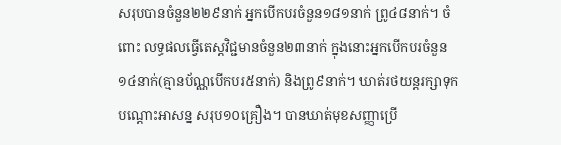សរុបបានចំនួន២២៩នាក់ អ្នកបើកបរចំនួន១៨១នាក់ ព្រូ៤៨នាក់។ ចំពោះ លទ្ធផលធ្វើតេស្តវិជ្ជមានចំនួន២៣នាក់ ក្នុងនោះអ្នកបើកបរចំនួន១៤នាក់(គ្មានប័ណ្ណបើកបរ៥នាក់) និងព្រូ៩នាក់។ ឃាត់រថយន្តរក្សាទុក បណ្តោះអាសន្ន សរុប១០គ្រឿង។ បានឃាត់មុខសញ្ញាប្រើ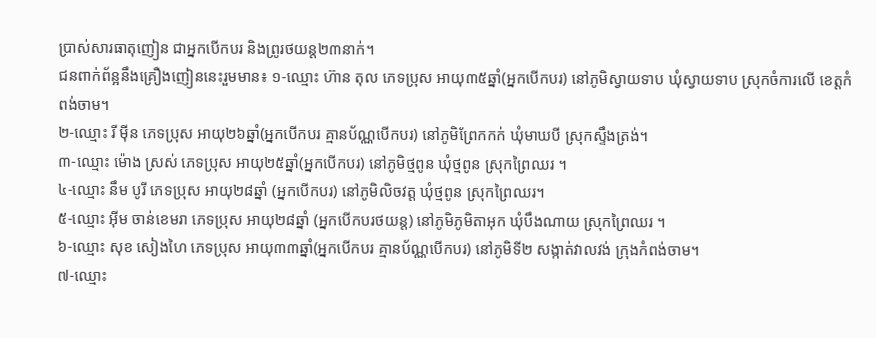ប្រាស់សារធាតុញៀន ជាអ្នកបើកបរ និងព្រូរថយន្ត២៣នាក់។
ជនពាក់ព័ន្អនឹងគ្រឿងញៀននេះរួមមាន៖ ១-ឈ្មោះ ហ៊ាន តុល ភេទប្រុស អាយុ៣៥ឆ្នាំ(អ្នកបើកបរ) នៅភូមិស្វាយទាប ឃុំស្វាយទាប ស្រុកចំការលើ ខេត្តកំពង់ចាម។
២-ឈ្មោះ រី ម៉ីន ភេទប្រុស អាយុ២៦ឆ្នាំ(អ្នកបើកបរ គ្មានប័ណ្ណបើកបរ) នៅភូមិព្រែកកក់ ឃុំមាឃបី ស្រុកស្ទឹងត្រង់។
៣-ឈ្មោះ ម៉ោង ស្រស់ ភេទប្រុស អាយុ២៥ឆ្នាំ(អ្នកបើកបរ) នៅភូមិថ្មពូន ឃុំថ្មពូន ស្រុកព្រៃឈរ ។
៤-ឈ្មោះ នឹម បូរី ភេទប្រុស អាយុ២៨ឆ្នាំ (អ្នកបើកបរ) នៅភូមិលិចវត្ត ឃុំថ្មពូន ស្រុកព្រៃឈរ។
៥-ឈ្មោះ អ៊ីម ចាន់ខេមរា ភេទប្រុស អាយុ២៨ឆ្នាំ (អ្នកបើកបរថយន្ត) នៅភូមិភូមិតាអុក ឃុំបឹងណាយ ស្រុកព្រៃឈរ ។
៦-ឈ្មោះ សុខ សៀងហៃ ភេទប្រុស អាយុ៣៣ឆ្នាំ(អ្នកបើកបរ គ្មានប័ណ្ណបើកបរ) នៅភូមិទី២ សង្កាត់វាលវង់ ក្រុងកំពង់ចាម។
៧-ឈ្មោះ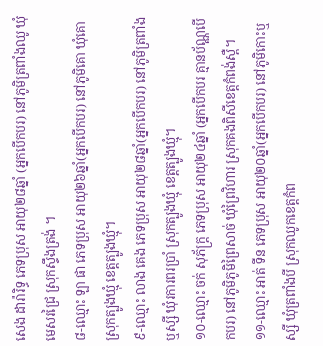សេង ដារ៉ារិទ្ធ ភេទប្រុស អាយុ២៨ឆ្នាំ (អ្នកបើកបរ) នៅភូមិត្រពាំងឈូ ឃុំមេសរជ្រៃ ស្រុកស្ទឹងត្រង់ ។
៨-ឈ្មោះ ឡា ផា ភេទប្រុស អាយុ២៦ឆ្នាំ(អ្នកបើកបរ) នៅភូមិគោ ឃុំគោ ស្រុកត្បូងឃ្មុំ ខេត្តត្បូងឃ្មុំ។
៩-ឈ្មោះ លាង គេង ភេទប្រុស អាយុ២៨ឆ្នាំ(អ្នកបើកបរ) នៅភូមិត្រពាំងឬស្សី ឃុំរការពរប្រាំ ស្រុកត្បូងឃ្មុំ ខេត្តត្បូងឃ្មុំ។
១០-ឈ្មោះ ចក់ សុភ័ក្ត្រ ភេទប្រុស អាយុ២៤ឆ្នាំ (អ្នកបើកបរ គ្មានប័ណ្ណបើកបរ) នៅភូមិភូមិព្រៃសាច់ ឃុំព្រៃវិហារ ស្រុកគងពិសីខេត្តកំពង់ស្ពឺ។
១១-ឈ្មោះ អាត់ ទីន ភេទប្រុស អាយុ២០ឆ្នាំ(អ្នកបើកបរ) នៅភូមិកោះឬស្សី ឃុំត្រពាំងបី ស្រុកឈូកខេត្តកំព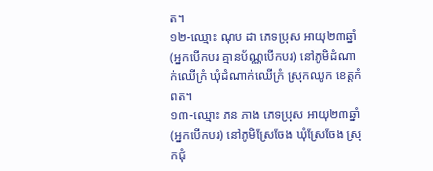ត។
១២-ឈ្មោះ ណុប ដា ភេទប្រុស អាយុ២៣ឆ្នាំ(អ្នកបើកបរ គ្មានប័ណ្ណបើកបរ) នៅភូមិដំណាក់ឈើក្រំ ឃុំដំណាក់ឈើក្រំ ស្រុកឈូក ខេត្តកំពត។
១៣-ឈ្មោះ ភន ភាង ភេទប្រុស អាយុ២៣ឆ្នាំ (អ្នកបើកបរ) នៅភូមិស្រែចែង ឃុំស្រែចែង ស្រុកជុំ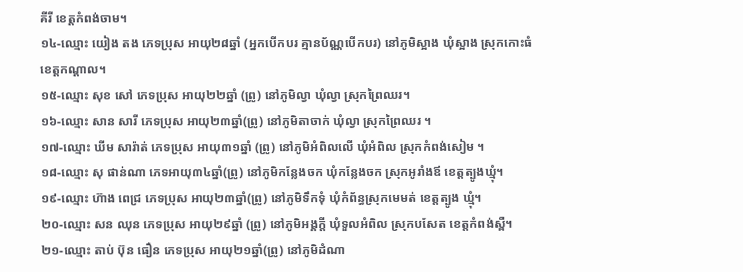គីរី ខេត្តកំពង់ចាម។
១៤-ឈ្មោះ យៀង តង ភេទប្រុស អាយុ២៨ឆ្នាំ (អ្នកបើកបរ គ្មានប័ណ្ណបើកបរ) នៅភូមិស្អាង ឃុំស្អាង ស្រុកកោះធំ ខេត្តកណ្តាល។
១៥-ឈ្មោះ សុខ សៅ ភេទប្រុស អាយុ២២ឆ្នាំ (ព្រូ) នៅភូមិល្វា ឃុំល្វា ស្រុកព្រៃឈរ។
១៦-ឈ្មោះ សាន សារី ភេទប្រុស អាយុ២៣ឆ្នាំ(ព្រូ) នៅភូមិតាចាក់ ឃុំល្វា ស្រុកព្រៃឈរ ។
១៧-ឈ្មោះ ឃីម សារ៉ាត់ ភេទប្រុស អាយុ៣១ឆ្នាំ (ព្រូ) នៅភូមិអំពិលលើ ឃុំអំពិល ស្រុកកំពង់សៀម ។
១៨-ឈ្មោះ សុ ផាន់ណា ភេទអាយុ៣៤ឆ្នាំ(ព្រូ) នៅភូមិកន្លែងចក ឃុំកន្លែងចក ស្រុកអូរាំងឪ ខេត្តត្បូងឃ្មុំ។
១៩-ឈ្មោះ ហ៊ាង ពេជ្រ ភេទប្រុស អាយុ២៣ឆ្នាំ(ព្រូ) នៅភូមិទឹកទុំ ឃុំកំព័ន្ធស្រុកមេមត់ ខេត្តត្បូង ឃ្មុំ។
២០-ឈ្មោះ សន ឈុន ភេទប្រុស អាយុ២៩ឆ្នាំ (ព្រូ) នៅភូមិអង្គក្តី ឃុំទួលអំពិល ស្រុកបសែត ខេត្តកំពង់ស្ពឺ។
២១-ឈ្មោះ តាប់ ប៊ុន ធឿន ភេទប្រុស អាយុ២១ឆ្នាំ(ព្រូ) នៅភូមិដំណា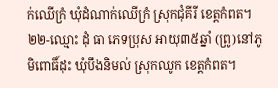ក់ឈើក្រំ ឃុំដំណាក់ឈើក្រំ ស្រុកជុំគីរី ខេត្តកំពត។
២២-ឈ្មោះ ដុំ ធា ភេទប្រុស អាយុ៣៥ឆ្នាំ (ព្រូ)នៅភូមិពោធិ៍ដុះ ឃុំបឹងនិមល់ ស្រុកឈូក ខេត្តកំពត។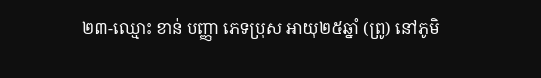២៣-ឈ្មោះ ខាន់ បញ្ញា ភេទប្រុស អាយុ២៥ឆ្នាំ (ព្រូ) នៅភូមិ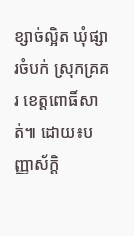ខ្សាច់ល្អិត ឃុំផ្សារចំបក់ ស្រុកគ្រគរ ខេត្តពោធិ៍សាត់៕ ដោយ៖បញ្ញាស័ក្តិ